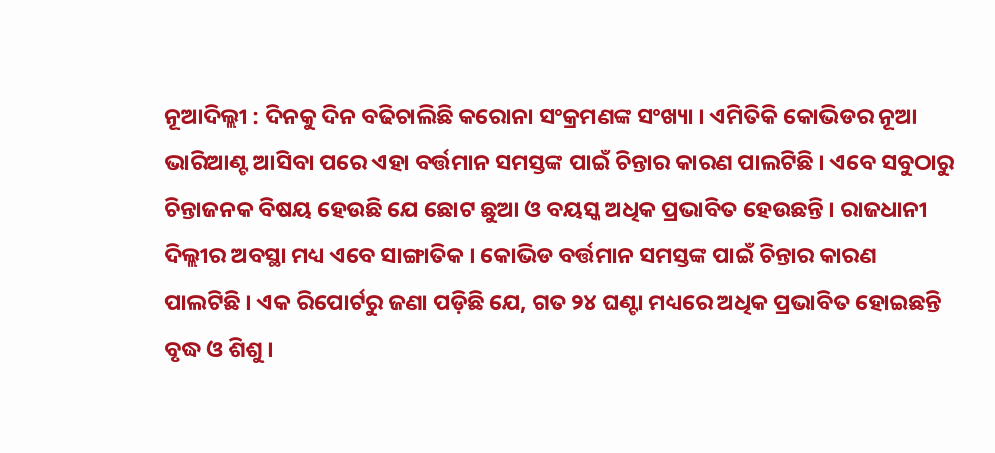ନୂଆଦିଲ୍ଲୀ : ଦିନକୁ ଦିନ ବଢିଚାଲିଛି କରୋନା ସଂକ୍ରମଣଙ୍କ ସଂଖ୍ୟା । ଏମିତିକି କୋଭିଡର ନୂଆ ଭାରିଆଣ୍ଟ ଆସିବା ପରେ ଏହା ବର୍ତ୍ତମାନ ସମସ୍ତଙ୍କ ପାଇଁ ଚିନ୍ତାର କାରଣ ପାଲଟିଛି । ଏବେ ସବୁଠାରୁ ଚିନ୍ତାଜନକ ବିଷୟ ହେଉଛି ଯେ ଛୋଟ ଛୁଆ ଓ ବୟସ୍କ ଅଧିକ ପ୍ରଭାବିତ ହେଉଛନ୍ତି । ରାଜଧାନୀ ଦିଲ୍ଲୀର ଅବସ୍ଥା ମଧ୍ୟ ଏବେ ସାଙ୍ଗାତିକ । କୋଭିଡ ବର୍ତ୍ତମାନ ସମସ୍ତଙ୍କ ପାଇଁ ଚିନ୍ତାର କାରଣ ପାଲଟିଛି । ଏକ ରିପୋର୍ଟରୁ ଜଣା ପଡ଼ିଛି ଯେ, ଗତ ୨୪ ଘଣ୍ଟା ମଧ୍ୟରେ ଅଧିକ ପ୍ରଭାବିତ ହୋଇଛନ୍ତି ବୃଦ୍ଧ ଓ ଶିଶୁ ।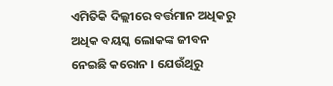ଏମିତିକି ଦିଲ୍ଲୀରେ ବର୍ତ୍ତମାନ ଅଧିକରୁ ଅଧିକ ବୟସ୍କ ଲୋକଙ୍କ ଜୀବନ ନେଇଛି କରୋନ । ଯେଉଁଥିରୁ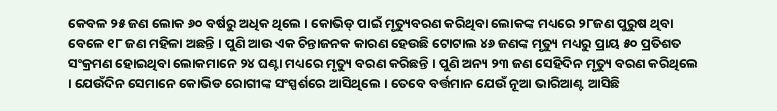କେବଳ ୨୫ ଜଣ ଲୋକ ୬୦ ବର୍ଷରୁ ଅଧିକ ଥିଲେ । କୋଭିଡ୍ ପାଇଁ ମୃତ୍ୟୁବରଣ କରିଥିବା ଲୋକଙ୍କ ମଧ୍ୟରେ ୨୮ଜଣ ପୁରୁଷ ଥିବା ବେଳେ ୧୮ ଜଣ ମହିଳା ଅଛନ୍ତି । ପୁଣି ଆଉ ଏକ ଚିନ୍ତାଜନକ କାରଣ ହେଉଛି ଟୋଟାଲ ୪୬ ଜଣଙ୍କ ମୃତ୍ୟୁ ମଧ୍ୟରୁ ପ୍ରାୟ ୫୦ ପ୍ରତିଶତ ସଂକ୍ରମଣ ହୋଇଥିବା ଲୋକମାନେ ୨୪ ଘଣ୍ଟା ମଧ୍ୟରେ ମୃତ୍ୟୁ ବରଣ କରିଛନ୍ତି । ପୁଣି ଅନ୍ୟ ୨୩ ଜଣ ସେହିଦିନ ମୃତ୍ୟୁ ବରଣ କରିଥିଲେ । ଯେଉଁଦିନ ସେମାନେ କୋଭିଡ ରୋଗୀଙ୍କ ସଂସ୍ପର୍ଶରେ ଆସିଥିଲେ । ତେବେ ବର୍ତ୍ତମାନ ଯେଉଁ ନୂଆ ଭାରିଆଣ୍ଟ ଆସିଛି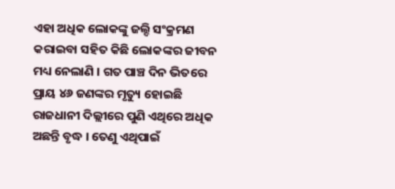ଏହା ଅଧିକ ଲୋକଙ୍କୁ ଜଲ୍ଦି ସଂକ୍ରମଣ କରାଇବା ସହିତ କିଛି ଲୋକଙ୍କର ଜୀବନ ମଧ୍ୟ ନେଲାଣି । ଗତ ପାଞ୍ଚ ଦିନ ଭିତରେ ପ୍ରାୟ ୪୬ ଜଣଙ୍କର ମୃତ୍ୟୁ ହୋଇଛି ରାଜଧାନୀ ଦିଲ୍ଲୀରେ ପୁଣି ଏଥିରେ ଅଧିକ ଅଛନ୍ତି ବୃଦ୍ଧ । ତେଣୁ ଏଥିପାଇଁ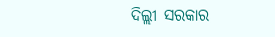ଦିଲ୍ଲୀ ସରକାର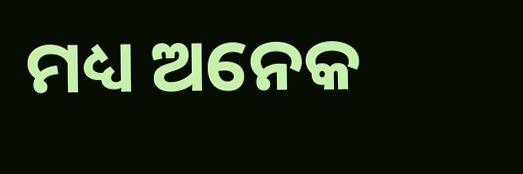ମଧ୍ୟ ଅନେକ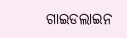ଗାଇଡଲାଇନ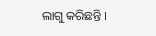ଲାଗୁ କରିଛନ୍ତି ।